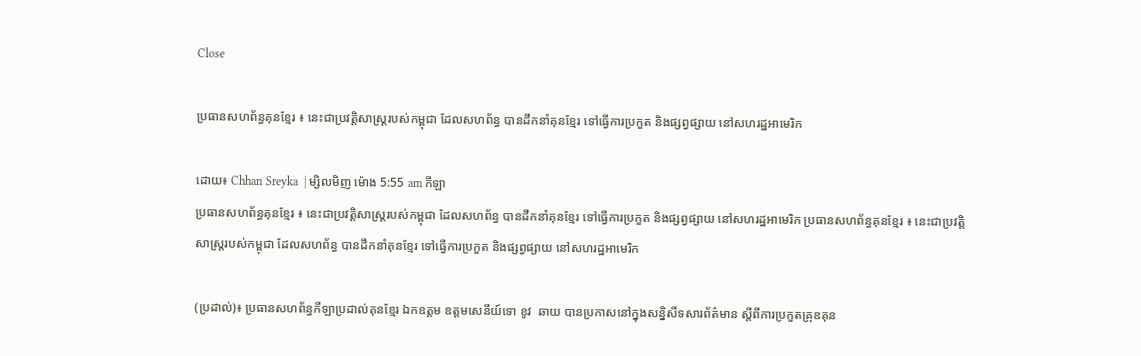Close

ប្រធានសហព័ន្ធគុនខ្មែរ ៖ នេះជាប្រវត្តិសាស្រ្តរបស់កម្ពុជា ដែលសហព័ន្ធ បានដឹកនាំគុនខ្មែរ ទៅធ្វើការប្រកួត និងផ្សព្វផ្សាយ នៅសហរដ្ឋអាមេរិក

ដោយ៖ Chhan Sreyka  | ម្សិលមិញ ម៉ោង 5:55 am កីឡា
ប្រធានសហព័ន្ធគុនខ្មែរ ៖ នេះជាប្រវត្តិសាស្រ្តរបស់កម្ពុជា ដែលសហព័ន្ធ បានដឹកនាំគុនខ្មែរ ទៅធ្វើការប្រកួត និងផ្សព្វផ្សាយ នៅសហរដ្ឋអាមេរិក ប្រធានសហព័ន្ធគុនខ្មែរ ៖ នេះជាប្រវត្តិសាស្រ្តរបស់កម្ពុជា ដែលសហព័ន្ធ បានដឹកនាំគុនខ្មែរ ទៅធ្វើការប្រកួត និងផ្សព្វផ្សាយ នៅសហរដ្ឋអាមេរិក

(ប្រដាល់)៖ ប្រធានសហព័ន្ធកីឡាប្រដាល់គុនខ្មែរ ឯកឧត្តម ឧត្តមសេនីយ៍ទោ ខូវ  ឆាយ បានប្រកាសនៅក្នុងសន្និសីទសារព័ត៌មាន ស្ដីពីការប្រកួតគ្រុឌគុន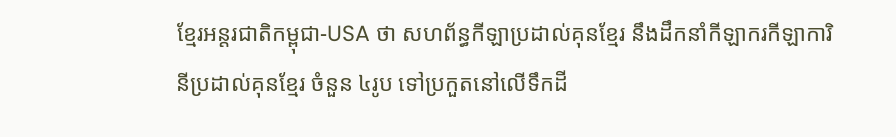ខ្មែរអន្តរជាតិកម្ពុជា-USA ថា សហព័ន្ធកីឡាប្រដាល់គុនខ្មែរ នឹងដឹកនាំកីឡាករកីឡាការិនីប្រដាល់គុនខ្មែរ ចំនួន ៤រូប ទៅប្រកួតនៅលើទឹកដី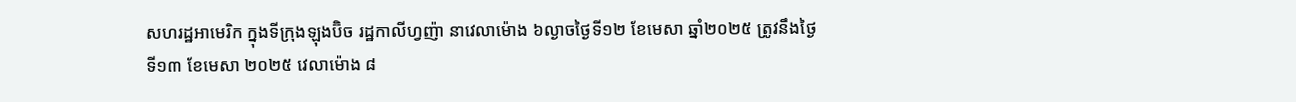សហរដ្ឋអាមេរិក ក្នុងទីក្រុងឡុងប៊ិច រដ្ឋកាលីហ្វញ៉ា នាវេលាម៉ោង ៦ល្ងាចថ្ងៃទី១២ ខែមេសា ឆ្នាំ២០២៥ ត្រូវនឹងថ្ងៃទី១៣ ខែមេសា ២០២៥ វេលាម៉ោង ៨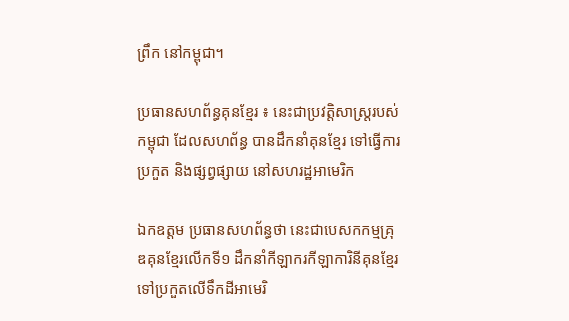ព្រឹក នៅកម្ពុជា។

ប្រធានសហព័ន្ធគុនខ្មែរ ៖ នេះជាប្រវត្តិសាស្រ្តរបស់កម្ពុជា ដែលសហព័ន្ធ បានដឹកនាំគុនខ្មែរ ទៅធ្វើការប្រកួត និងផ្សព្វផ្សាយ នៅសហរដ្ឋអាមេរិក

ឯកឧត្តម ប្រធានសហព័ន្ធថា នេះជាបេសកកម្មគ្រុឌគុនខ្មែរលើកទី១ ដឹកនាំកីឡាករកីឡាការិនីគុនខ្មែរទៅប្រកួតលើទឹកដីអាមេរិ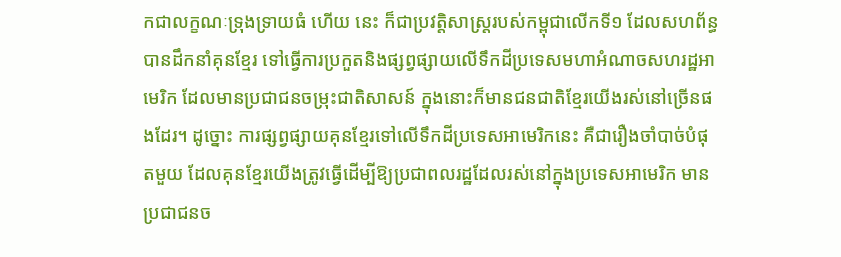កជាលក្ខណៈទ្រុងទ្រាយធំ ហើយ នេះ ក៏ជាប្រវត្តិសាស្រ្តរបស់កម្ពុជាលើកទី១ ដែលសហព័ន្ធបានដឹកនាំគុនខ្មែរ ទៅធ្វើការប្រកួតនិងផ្សព្វផ្សាយលើទឹកដីប្រទេសមហាអំណាចសហរដ្ឋអាមេរិក ដែលមានប្រជាជនចម្រុះជាតិសាសន៍ ក្នុងនោះក៏មានជនជាតិខ្មែរយើងរស់នៅច្រើនផងដែរ។ ដូច្នោះ ការផ្សព្វផ្សាយគុនខ្មែរទៅលើទឹកដីប្រទេសអាមេរិកនេះ គឺជារឿងចាំបាច់បំផុតមួយ ដែលគុនខ្មែរយើងត្រូវធ្វើដើម្បីឱ្យប្រជាពលរដ្ឋដែលរស់នៅក្នុងប្រទេសអាមេរិក មានប្រជាជនច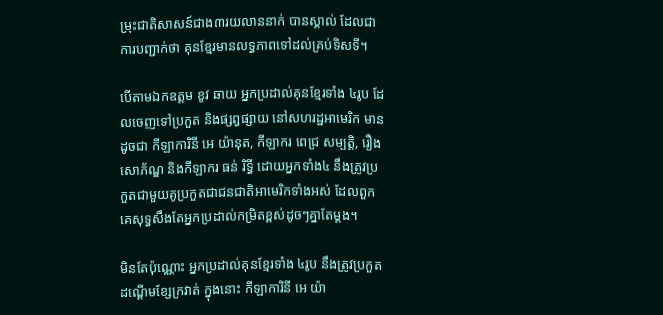ម្រុះជាតិសាសន៍ជាង៣រយលាននាក់ បានស្គាល់ ដែលជាការបញ្ជាក់ថា គុនខ្មែរមានលទ្ធភាពទៅដល់គ្រប់ទិសទី។

បើតាមឯកឧត្តម ខូវ ឆាយ អ្នកប្រដាល់គុនខ្មែរទាំង ៤រូប ដែលចេញទៅប្រកួត និងផ្សព្វផ្សាយ នៅសហរដ្ឋអាមេរិក មានដូចជា កីឡាការិនី អេ យ៉ានុត, កីឡាករ ពេជ្រ សម្បត្តិ, រឿង សោភ័ណ្ឌ និងកីឡាករ ធន់ រិទ្ធី ដោយអ្នកទាំង៤ នឹងត្រូវប្រកួតជាមួយគូប្រកួតជាជនជាតិអាមេរិកទាំងអស់ ដែលពួកគេសុទ្ធសឹងតែអ្នកប្រដាល់កម្រិតខ្ពស់ដូចៗគ្នាតែម្តង។

មិនតែប៉ុណ្ណោះ អ្នកប្រដាល់គុនខ្មែរទាំង ៤រូប នឹងត្រូវប្រកួតដណ្តើមខ្សែក្រវាត់ ក្នុងនោះ កីឡាការិនី អេ យ៉ា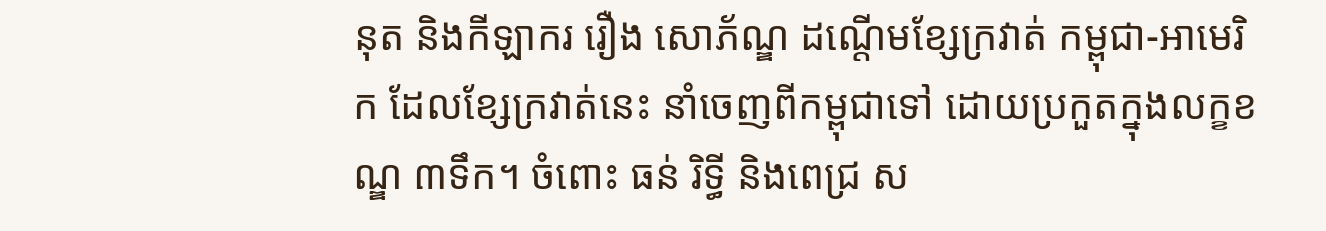នុត និងកីឡាករ រឿង សោភ័ណ្ឌ ដណ្តើមខ្សែក្រវាត់ កម្ពុជា-អាមេរិក ដែលខ្សែក្រវាត់នេះ នាំចេញពីកម្ពុជាទៅ ដោយប្រកួតក្នុងលក្ខខណ្ឌ ៣ទឹក។ ចំពោះ ធន់ រិទ្ធី និងពេជ្រ ស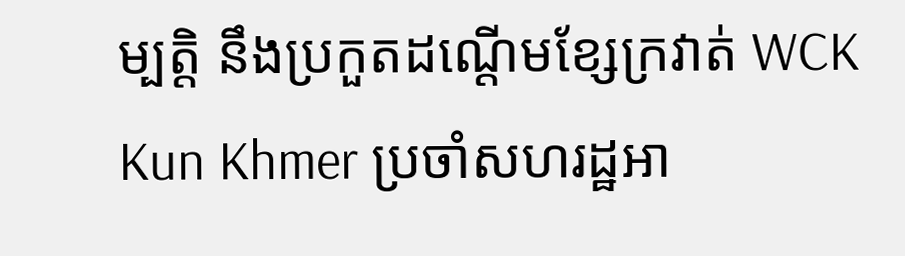ម្បត្តិ នឹងប្រកួតដណ្តើមខ្សែក្រវាត់ WCK Kun Khmer ប្រចាំសហរដ្ឋអា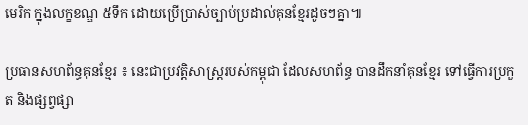មេរិក ក្នុងលក្ខខណ្ឌ ៥ទឹក ដោយប្រើប្រាស់ច្បាប់ប្រដាល់គុនខ្មែរដូចៗគ្នា៕

ប្រធានសហព័ន្ធគុនខ្មែរ ៖ នេះជាប្រវត្តិសាស្រ្តរបស់កម្ពុជា ដែលសហព័ន្ធ បានដឹកនាំគុនខ្មែរ ទៅធ្វើការប្រកួត និងផ្សព្វផ្សា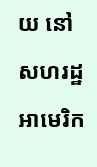យ នៅសហរដ្ឋអាមេរិក